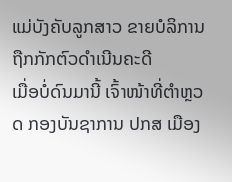ແມ່ບັງຄັບລູກສາວ ຂາຍບໍລິການ ຖືກກັກຕົວດຳເນີນຄະດີ
ເມື່ອບໍ່ດົນມານີ້ ເຈົ້າໜ້າທີ່ຕຳຫຼວດ ກອງບັນຊາການ ປກສ ເມືອງ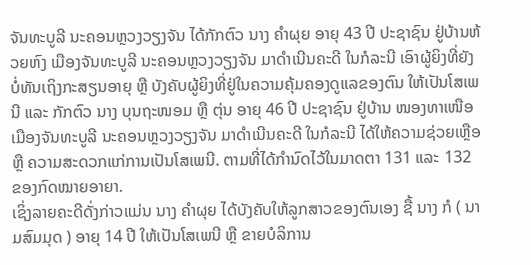ຈັນທະບູລີ ນະຄອນຫຼວງວຽງຈັນ ໄດ້ກັກຕົວ ນາງ ຄຳຜຸຍ ອາຍຸ 43 ປີ ປະຊາຊົນ ຢູ່ບ້ານຫ້ວຍຫົງ ເມືອງຈັນທະບູລີ ນະຄອນຫຼວງວຽງຈັນ ມາດຳເນີນຄະດີ ໃນກໍລະນີ ເອົາຜູ້ຍິງທີ່ຍັງບໍ່ທັນເຖິງກະສຽນອາຍຸ ຫຼື ບັງຄັບຜູ້ຍິງທີ່ຢູ່ໃນຄວາມຄຸ້ມຄອງດູແລຂອງຕົນ ໃຫ້ເປັນໂສເພນີ ແລະ ກັກຕົວ ນາງ ບຸນຖະໜອມ ຫຼື ຕຸ່ນ ອາຍຸ 46 ປີ ປະຊາຊົນ ຢູ່ບ້ານ ໜອງທາເໜືອ ເມືອງຈັນທະບູລີ ນະຄອນຫຼວງວຽງຈັນ ມາດຳເນີນຄະດີ ໃນກໍລະນີ ໄດ້ໃຫ້ຄວາມຊ່ວຍເຫຼືອ ຫຼື ຄວາມສະດວກແກ່ການເປັນໂສເພນີ. ຕາມທີ່ໄດ້ກຳນົດໄວ້ໃນມາດຕາ 131 ແລະ 132 ຂອງກົດໝາຍອາຍາ.
ເຊິ່ງລາຍຄະດີດັ່ງກ່າວແມ່ນ ນາງ ຄຳຜຸຍ ໄດ້ບັງຄັບໃຫ້ລູກສາວຂອງຕົນເອງ ຊື້ ນາງ ກໍ ( ນາມສົມມຸດ ) ອາຍຸ 14 ປີ ໃຫ້ເປັນໂສເພນີ ຫຼື ຂາຍບໍລິການ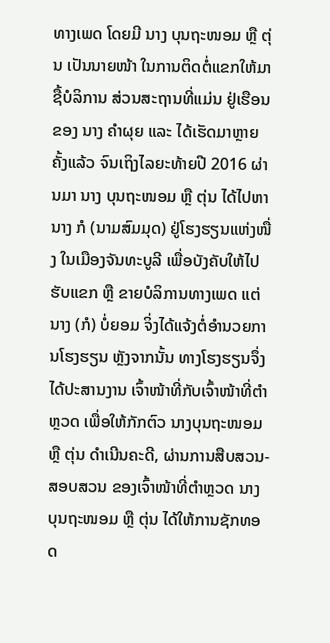ທາງເພດ ໂດຍມີ ນາງ ບຸນຖະໜອມ ຫຼື ຕຸ່ນ ເປັນນາຍໜ້າ ໃນການຕິດຕໍ່ແຂກໃຫ້ມາຊື້ບໍລິການ ສ່ວນສະຖານທີ່ແມ່ນ ຢູ່ເຮືອນຂອງ ນາງ ຄຳຜຸຍ ແລະ ໄດ້ເຮັດມາຫຼາຍຄັ້ງແລ້ວ ຈົນເຖິງໄລຍະທ້າຍປີ 2016 ຜ່ານມາ ນາງ ບຸນຖະໜອມ ຫຼື ຕຸ່ນ ໄດ້ໄປຫານາງ ກໍ (ນາມສົມມຸດ) ຢູ່ໂຮງຮຽນແຫ່ງໜື່ງ ໃນເມືອງຈັນທະບູລີ ເພື່ອບັງຄັບໃຫ້ໄປຮັບແຂກ ຫຼື ຂາຍບໍລິການທາງເພດ ແຕ່ ນາງ (ກໍ) ບໍ່ຍອມ ຈິ່ງໄດ້ແຈ້ງຕໍ່ອຳນວຍການໂຮງຮຽນ ຫຼັງຈາກນັ້ນ ທາງໂຮງຮຽນຈຶ່ງໄດ້ປະສານງານ ເຈົ້າໜ້າທີ່ກັບເຈົ້າໜ້າທີ່ຕຳຫຼວດ ເພື່ອໃຫ້ກັກຕົວ ນາງບຸນຖະໜອມ ຫຼື ຕຸ່ນ ດຳເນີນຄະດີ, ຜ່ານການສືບສວນ-ສອບສວນ ຂອງເຈົ້າໜ້າທີ່ຕຳຫຼວດ ນາງບຸນຖະໜອມ ຫຼື ຕຸ່ນ ໄດ້ໃຫ້ການຊັກທອດ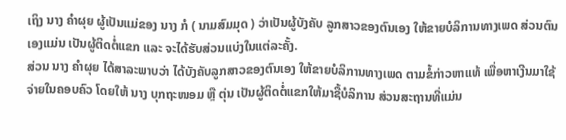ເຖິງ ນາງ ຄຳຜຸຍ ຜູ້ເປັນແມ່ຂອງ ນາງ ກໍ ( ນາມສົມມຸດ ) ວ່າເປັນຜູ້ບັງຄັບ ລູກສາວຂອງຕົນເອງ ໃຫ້ຂາຍບໍລິການທາງເພດ ສ່ວນຕົນເອງແມ່ນ ເປັນຜູ້ຕິດຕໍ່ແຂກ ແລະ ຈະໄດ້ຮັບສ່ວນແບ່ງໃນແຕ່ລະຄັ້ງ.
ສ່ວນ ນາງ ຄຳຜຸຍ ໄດ້ສາລະພາບວ່າ ໄດ້ບັງຄັບລູກສາວຂອງຕົນເອງ ໃຫ້ຂາຍບໍລິການທາງເພດ ຕາມຂໍ້ກ່າວຫາແທ້ ເພື່ອຫາເງີນມາໃຊ້ຈ່າຍໃນຄອບຄົວ ໂດຍໃຫ້ ນາງ ບຸກຖະໜອມ ຫຼື ຕຸ່ນ ເປັນຜູ້ຕິດຕໍ່ແຂກໃຫ້ມາຊື້ບໍລິການ ສ່ວນສະຖານທີ່ແມ່ນ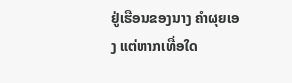ຢູ່ເຮືອນຂອງນາງ ຄຳຜຸຍເອງ ແຕ່ຫາກເທື່ອໃດ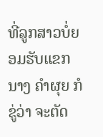ທີ່ລູກສາວບໍ່ຍອມຮັບແຂກ ນາງ ຄຳຜຸຍ ກໍຂູ່ວ່າ ຈະຕັດ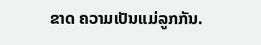ຂາດ ຄວາມເປັນແມ່ລູກກັນ.